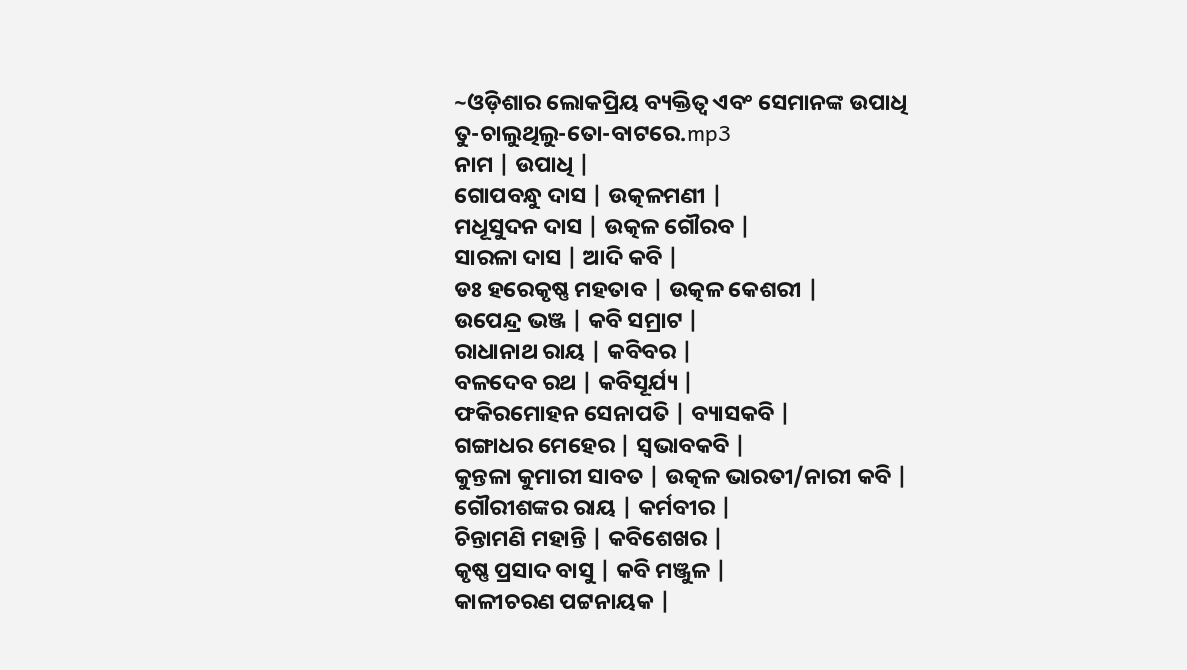~ଓଡ଼ିଶାର ଲୋକପ୍ରିୟ ବ୍ୟକ୍ତିତ୍ୱ ଏବଂ ସେମାନଙ୍କ ଉପାଧି
ତୁ-ଚାଲୁଥିଲୁ-ତୋ-ବାଟରେ.mp3
ନାମ | ଉପାଧି |
ଗୋପବନ୍ଧୁ ଦାସ | ଉତ୍କଳମଣୀ |
ମଧୂସୁଦନ ଦାସ | ଉତ୍କଳ ଗୌରବ |
ସାରଳା ଦାସ | ଆଦି କବି |
ଡଃ ହରେକୃଷ୍ଣ ମହତାବ | ଉତ୍କଳ କେଶରୀ |
ଉପେନ୍ଦ୍ର ଭଞ୍ଜ | କବି ସମ୍ରାଟ |
ରାଧାନାଥ ରାୟ | କବିବର |
ବଳଦେବ ରଥ | କବିସୂର୍ଯ୍ୟ |
ଫକିରମୋହନ ସେନାପତି | ବ୍ୟାସକବି |
ଗଙ୍ଗାଧର ମେହେର | ସ୍ୱଭାବକବି |
କୁନ୍ତଳା କୁମାରୀ ସାବତ | ଉତ୍କଳ ଭାରତୀ/ନାରୀ କବି |
ଗୌରୀଶଙ୍କର ରାୟ | କର୍ମବୀର |
ଚିନ୍ତାମଣି ମହାନ୍ତି | କବିଶେଖର |
କୃଷ୍ଣ ପ୍ରସାଦ ବାସୁ | କବି ମଞ୍ଜୁଳ |
କାଳୀଚରଣ ପଟ୍ଟନାୟକ |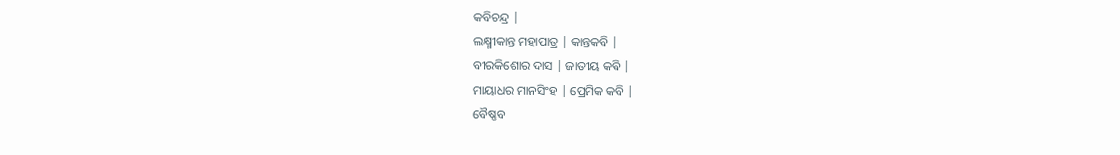କବିଚନ୍ଦ୍ର |
ଲକ୍ଷ୍ମୀକାନ୍ତ ମହାପାତ୍ର | କାନ୍ତକବି |
ବୀରକିଶୋର ଦାସ | ଜାତୀୟ କଵି |
ମାୟାଧର ମାନସିଂହ | ପ୍ରେମିକ କବି |
ବୈଷ୍ଣବ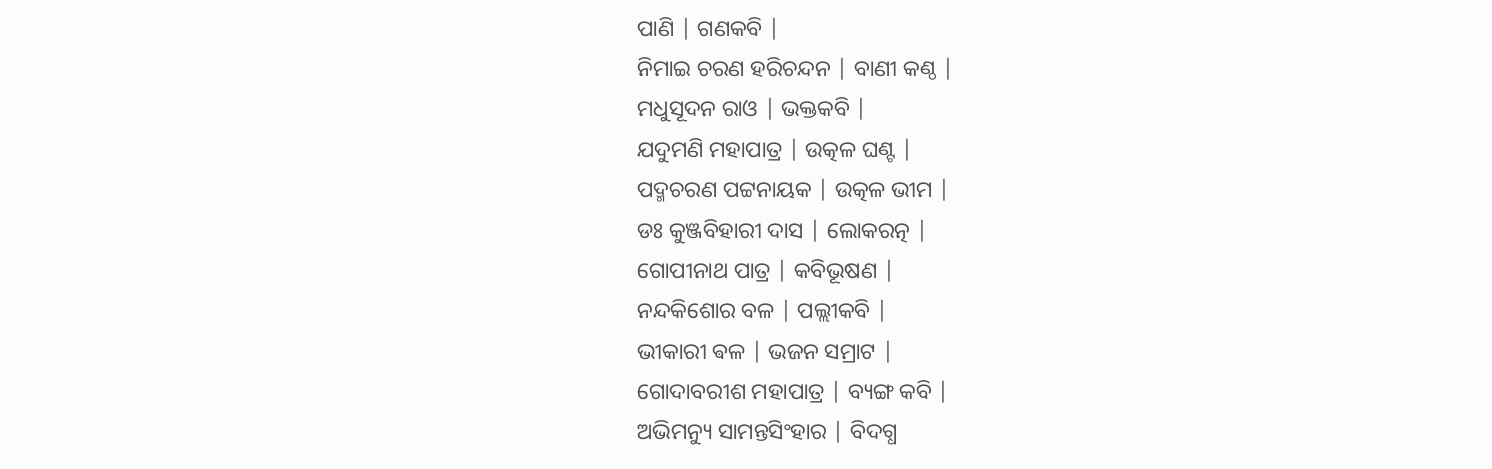ପାଣି | ଗଣକବି |
ନିମାଇ ଚରଣ ହରିଚନ୍ଦନ | ବାଣୀ କଣ୍ଠ |
ମଧୁସୂଦନ ରାଓ | ଭକ୍ତକବି |
ଯଦୁମଣି ମହାପାତ୍ର | ଉତ୍କଳ ଘଣ୍ଟ |
ପଦ୍ମଚରଣ ପଟ୍ଟନାୟକ | ଉତ୍କଳ ଭୀମ |
ଡଃ କୁଞ୍ଜବିହାରୀ ଦାସ | ଲୋକରତ୍ନ |
ଗୋପୀନାଥ ପାତ୍ର | କବିଭୂଷଣ |
ନନ୍ଦକିଶୋର ବଳ | ପଲ୍ଲୀକବି |
ଭୀକାରୀ ଵଳ | ଭଜନ ସମ୍ରାଟ |
ଗୋଦାବରୀଶ ମହାପାତ୍ର | ବ୍ୟଙ୍ଗ କବି |
ଅଭିମନ୍ୟୁ ସାମନ୍ତସିଂହାର | ବିଦଗ୍ଧ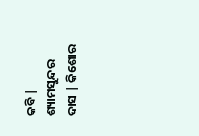କବି |
ଶ୍ୟାମସୁନ୍ଦର ଦାସ | କିଶୋର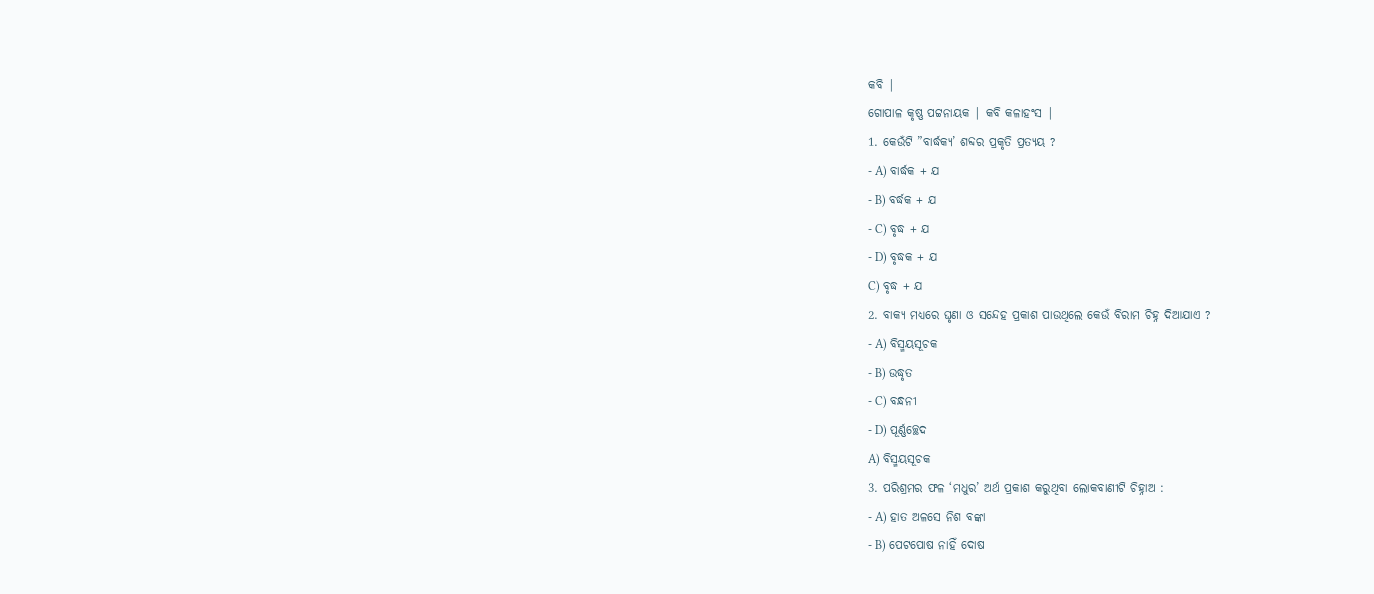କବି |
ଗୋପାଳ କୃଷ୍ଣ ପଟ୍ଟନାୟକ | କବି କଳାହଂସ |
1. କେଉଁଟି ”ବାର୍ଦ୍ଧକ୍ୟ’ ଶବ୍ଦର ପ୍ରକୃତି ପ୍ରତ୍ୟୟ ?
- A) ବାର୍ଦ୍ଧକ + ଯ
- B) ବର୍ଦ୍ଧକ + ଯ
- C) ବୃଦ୍ଧ + ଯ
- D) ବୃଦ୍ଧକ + ଯ
C) ବୃଦ୍ଧ + ଯ
2. ବାକ୍ୟ ମଧ୍ୟରେ ଘୃଣା ଓ ସନ୍ଦେହ ପ୍ରକାଶ ପାଉଥିଲେ କେଉଁ ବିରାମ ଚିହ୍ନ ଦିଆଯାଏ ?
- A) ବିସ୍ମୟସୂଚକ
- B) ଉଦ୍ଧୃତ
- C) ବନ୍ଧନୀ
- D) ପୂର୍ଣ୍ଣଚ୍ଛେଦ
A) ବିସ୍ମୟସୂଚକ
3. ପରିଶ୍ରମର ଫଳ ‘ମଧୁର’ ଅର୍ଥ ପ୍ରକାଶ କରୁଥିବା ଲୋକବାଣୀଟି ଚିହ୍ନାଅ :
- A) ହାତ ଅଳସେ ନିଶ ବଙ୍କା
- B) ପେଟପୋଷ ନାହିଁ ଦୋଷ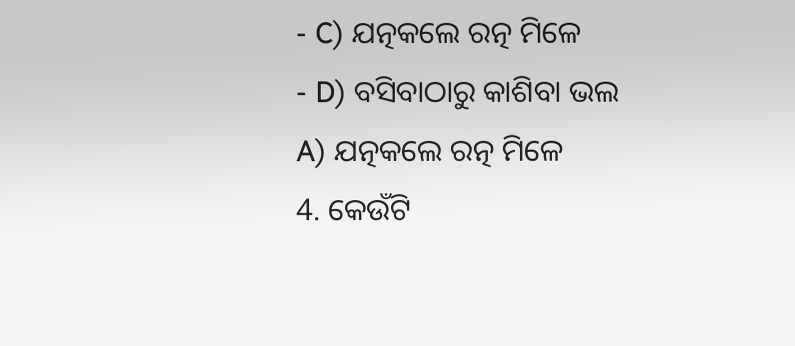- C) ଯତ୍ନକଲେ ରତ୍ନ ମିଳେ
- D) ବସିବାଠାରୁ କାଶିବା ଭଲ
A) ଯତ୍ନକଲେ ରତ୍ନ ମିଳେ
4. କେଉଁଟି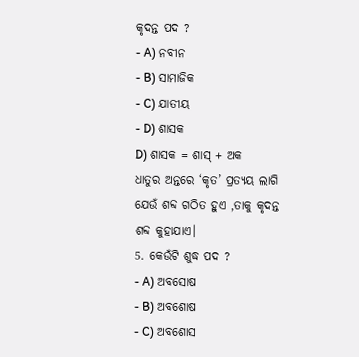କୃଦନ୍ତ ପଦ ?
- A) ନବୀନ
- B) ସାମାଜିକ
- C) ଯାତୀୟ
- D) ଶାସକ
D) ଶାସକ = ଶାସ୍ + ଅକ
ଧାତୁର ଅନ୍ତରେ ‘କୃତ’ ପ୍ରତ୍ୟୟ ଲାଗି ଯେଉଁ ଶବ୍ଦ ଗଠିତ ହୁଏ ,ତାକୁ କୃଦନ୍ତ ଶବ୍ଦ କୁହାଯାଏ।
5. କେଉଁଟି ଶୁଦ୍ଧ ପଦ ?
- A) ଅବସୋଷ
- B) ଅବଶୋଷ
- C) ଅବଶୋସ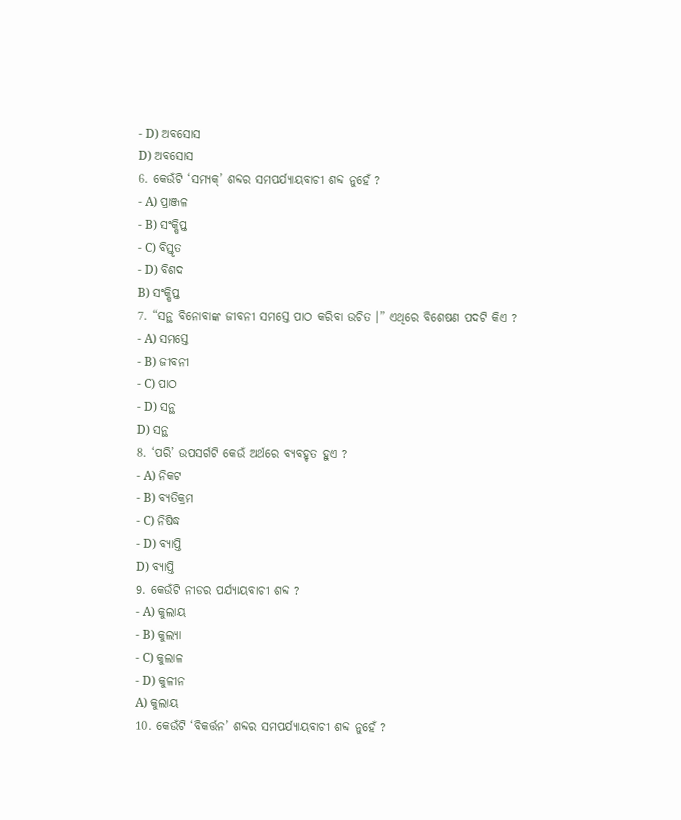- D) ଅବସୋସ
D) ଅବସୋସ
6. କେଉଁଟି ‘ସମ୍ୟକ୍’ ଶବ୍ଦର ସମପର୍ଯ୍ଯାୟବାଚୀ ଶବ୍ଦ ନୁହେଁ ?
- A) ପ୍ରାଞ୍ଜଳ
- B) ସଂକ୍ଷିପ୍ତ
- C) ବିସ୍ତୃତ
- D) ବିଶଦ
B) ସଂକ୍ଷିପ୍ତ
7. “ସନ୍ଥ ବିନୋବାଙ୍କ ଜୀବନୀ ସମସ୍ତେ ପାଠ କରିବା ଉଚିତ ।” ଏଥିରେ ବିଶେଷଣ ପଦଟି କିଏ ?
- A) ସମସ୍ତେ
- B) ଜୀବନୀ
- C) ପାଠ
- D) ସନ୍ଥ
D) ସନ୍ଥ
8. ‘ପରି’ ଉପସର୍ଗଟି କେଉଁ ଅର୍ଥରେ ବ୍ୟବହୃତ ହୁଏ ?
- A) ନିକଟ
- B) ବ୍ୟତିକ୍ରମ
- C) ନିଷିଦ୍ଧ
- D) ବ୍ୟାପ୍ତି
D) ବ୍ୟାପ୍ତି
9. କେଉଁଟି ନୀଡର ପର୍ଯ୍ଯାୟବାଚୀ ଶବ୍ଦ ?
- A) କୁଲାୟ
- B) କୁଲ୍ୟା
- C) କୁଲାଳ
- D) କୁଳୀନ
A) କୁଲାୟ
10. କେଉଁଟି ‘ବିକର୍ତ୍ତନ’ ଶବ୍ଦର ସମପର୍ଯ୍ଯାୟବାଚୀ ଶବ୍ଦ ନୁହେଁ ?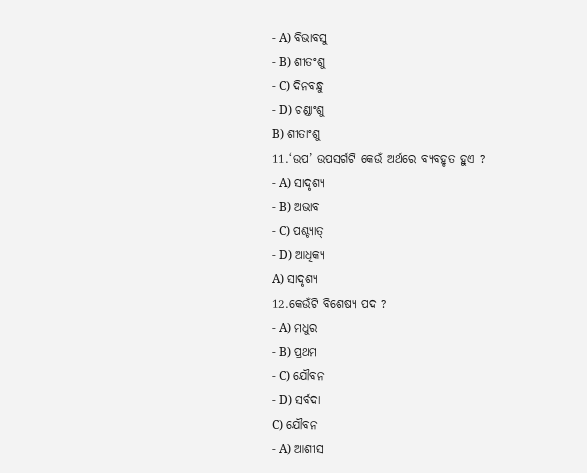- A) ବିଭାବସୁ
- B) ଶୀତଂଶୁ
- C) ଦିନବନ୍ଧୁ
- D) ଚଣ୍ଡାଂଶୁ
B) ଶୀତାଂଶୁ
11.‘ଉପ’ ଉପସର୍ଗଟି କେଉଁ ଅର୍ଥରେ ବ୍ୟବହୃତ ହୁଏ ?
- A) ସାଦୃଶ୍ୟ
- B) ଅଭାବ
- C) ପଶ୍ଚ୍ଯାତ୍
- D) ଆଧିକ୍ୟ
A) ସାଦୃଶ୍ୟ
12.କେଉଁଟି ବିଶେଷ୍ୟ ପଦ ?
- A) ମଧୁର
- B) ପ୍ରଥମ
- C) ଯୌବନ
- D) ସର୍ବଦା
C) ଯୌବନ
- A) ଆଶୀସ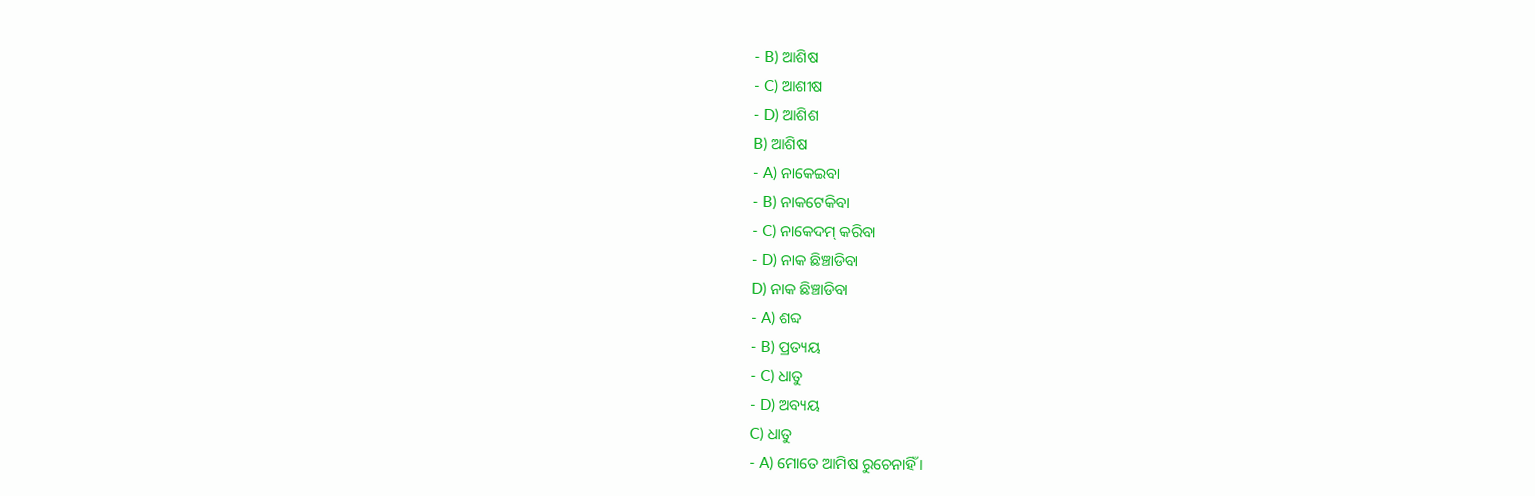- B) ଆଶିଷ
- C) ଆଶୀଷ
- D) ଆଶିଶ
B) ଆଶିଷ
- A) ନାକେଇବା
- B) ନାକଟେକିବା
- C) ନାକେଦମ୍ କରିବା
- D) ନାକ ଛିଞ୍ଚାଡିବା
D) ନାକ ଛିଞ୍ଚାଡିବା
- A) ଶବ୍ଦ
- B) ପ୍ରତ୍ୟୟ
- C) ଧାତୁ
- D) ଅବ୍ୟୟ
C) ଧାତୁ
- A) ମୋତେ ଆମିଷ ରୁଚେନାହିଁ ।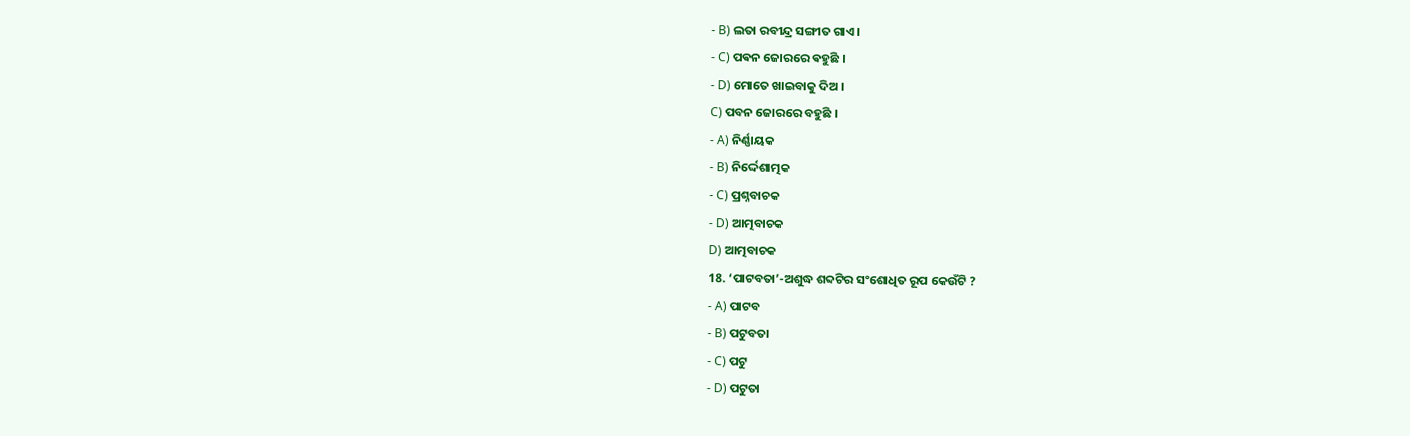- B) ଲତା ରବୀନ୍ଦ୍ର ସଙ୍ଗୀତ ଗାଏ ।
- C) ପଵନ ଜୋରରେ ଵହୁଛି ।
- D) ମୋତେ ଖାଇବାକୁ ଦିଅ ।
C) ପବନ ଜୋରରେ ବହୁଛି ।
- A) ନିର୍ଣ୍ଣାୟକ
- B) ନିର୍ଦ୍ଦେଶାତ୍ମକ
- C) ପ୍ରଶ୍ନବାଚକ
- D) ଆତ୍ମବାଚକ
D) ଆତ୍ମବାଚକ
18. ‘ପାଟବତା’-ଅଶୁଦ୍ଧ ଶବ୍ଦଟିର ସଂଶୋଧିତ ରୂପ କେଉଁଟି ?
- A) ପାଟବ
- B) ପଟୁବତା
- C) ପଟୁ
- D) ପଟୁତା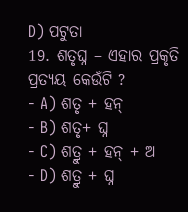D) ପଟୁତା
19. ଶତୃଘ୍ନ – ଏହାର ପ୍ରକୃତି ପ୍ରତ୍ୟୟ କେଉଁଟି ?
- A) ଶତୃ + ହନ୍
- B) ଶତୃ+ ଘ୍ନ
- C) ଶତ୍ରୁ + ହନ୍ + ଅ
- D) ଶତ୍ରୁ + ଘ୍ନ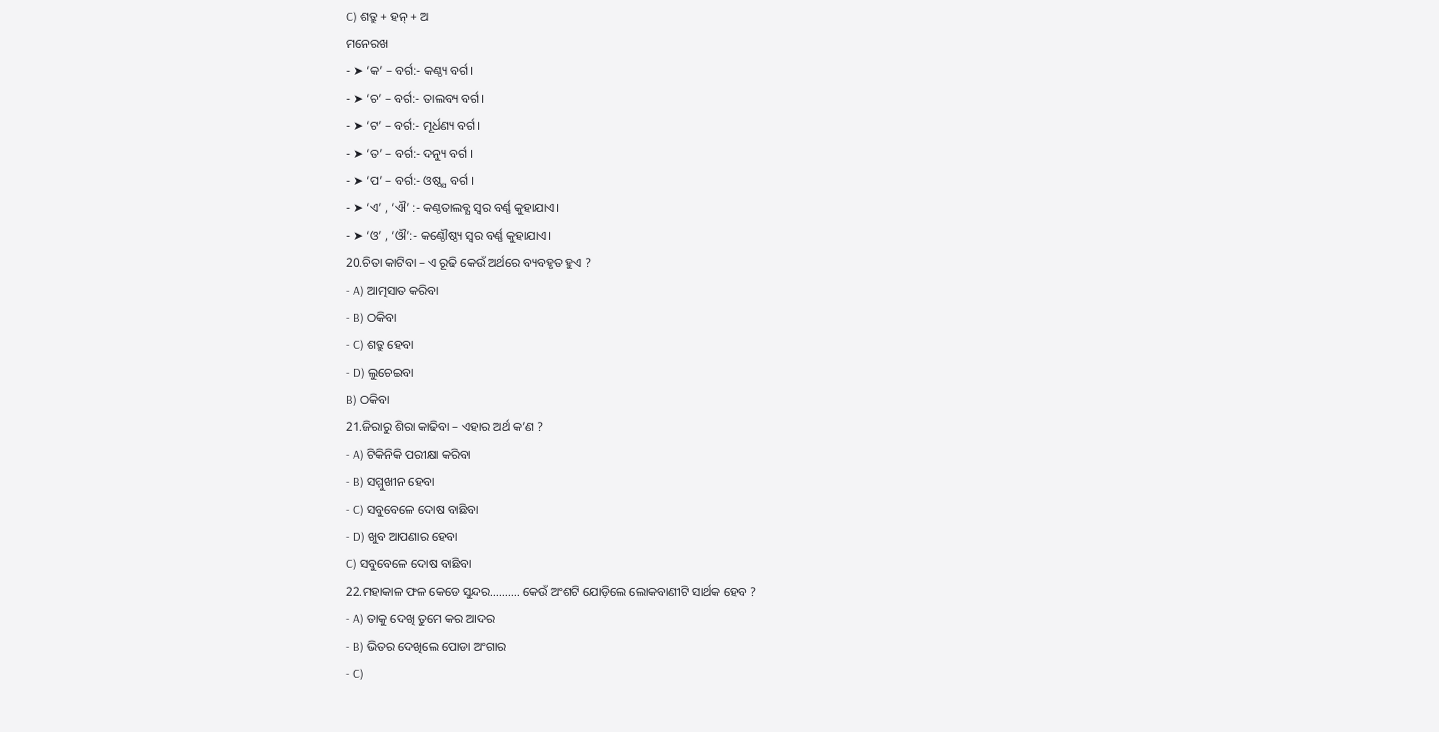C) ଶତ୍ରୁ + ହନ୍ + ଅ
ମନେରଖ
- ➤ ‘କ’ – ବର୍ଗ:- କଣ୍ଠ୍ୟ ବର୍ଗ।
- ➤ ‘ଚ’ – ବର୍ଗ:- ତାଲବ୍ୟ ବର୍ଗ।
- ➤ ‘ଟ’ – ବର୍ଗ:- ମୂର୍ଧଣ୍ୟ ବର୍ଗ।
- ➤ ‘ତ’ – ବର୍ଗ:- ଦନ୍ୟୁ ବର୍ଗ ।
- ➤ ‘ପ’ – ବର୍ଗ:- ଓଷ୍ଠ୍ଯ ବର୍ଗ ।
- ➤ ‘ଏ’ , ‘ଐ’ :- କଣ୍ଠତାଲବ୍ଯ ସ୍ଵର ବର୍ଣ୍ଣ କୁହାଯାଏ।
- ➤ ‘ଓ’ , ‘ଔ’:- କଣ୍ଠୌଷ୍ଠ୍ୟ ସ୍ୱର ବର୍ଣ୍ଣ କୁହାଯାଏ।
20.ଚିତା କାଟିବା – ଏ ରୂଢି କେଉଁ ଅର୍ଥରେ ବ୍ୟବହୃତ ହୁଏ ?
- A) ଆତ୍ମସାତ କରିବା
- B) ଠକିବା
- C) ଶତ୍ରୁ ହେବା
- D) ଲୁଚେଇବା
B) ଠକିବା
21.ଜିରାରୁ ଶିରା କାଢିବା – ଏହାର ଅର୍ଥ କ’ଣ ?
- A) ଟିକିନିକି ପରୀକ୍ଷା କରିବା
- B) ସମ୍ମୁଖୀନ ହେବା
- C) ସବୁବେଳେ ଦୋଷ ବାଛିବା
- D) ଖୁବ ଆପଣାର ହେବା
C) ସବୁବେଳେ ଦୋଷ ବାଛିବା
22.ମହାକାଳ ଫଳ କେଡେ ସୁନ୍ଦର………. କେଉଁ ଅଂଶଟି ଯୋଡ଼ିଲେ ଲୋକବାଣୀଟି ସାର୍ଥକ ହେବ ?
- A) ତାକୁ ଦେଖି ତୁମେ କର ଆଦର
- B) ଭିତର ଦେଖିଲେ ପୋଡା ଅଂଗାର
- C)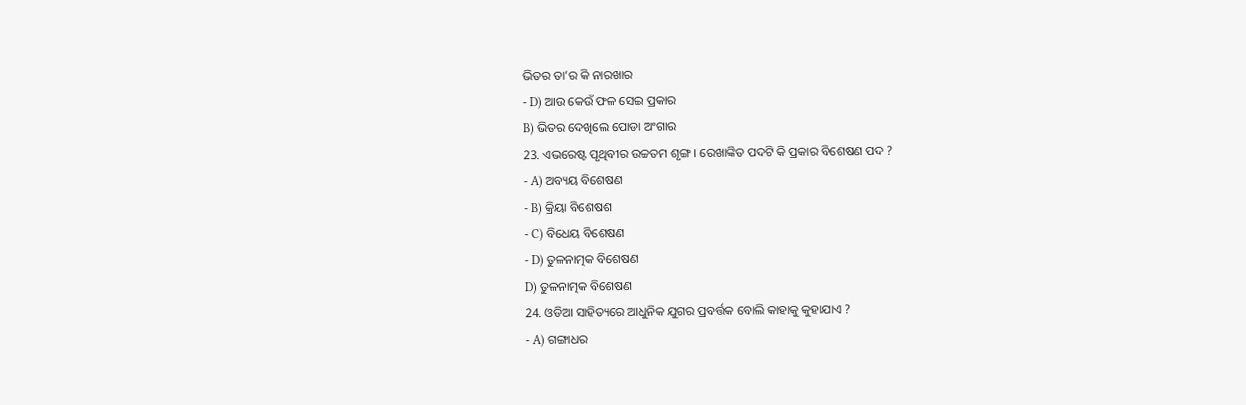ଭିତର ତା’ର କି ନାରଖାର
- D) ଆଉ କେଉଁ ଫଳ ସେଇ ପ୍ରକାର
B) ଭିତର ଦେଖିଲେ ପୋଡା ଅଂଗାର
23. ଏଭରେଷ୍ଟ ପୃଥିବୀର ଉଚ୍ଚତମ ଶୃଙ୍ଗ । ରେଖାଙ୍କିତ ପଦଟି କି ପ୍ରକାର ବିଶେଷଣ ପଦ ?
- A) ଅବ୍ୟୟ ବିଶେଷଣ
- B) କ୍ରିୟା ବିଶେଷଶ
- C) ବିଧେୟ ବିଶେଷଣ
- D) ତୁଳନାତ୍ମକ ବିଶେଷଣ
D) ତୁଳନାତ୍ମକ ବିଶେଷଣ
24. ଓଡିଆ ସାହିତ୍ୟରେ ଆଧୁନିକ ଯୁଗର ପ୍ରବର୍ତ୍ତକ ବୋଲି କାହାକୁ କୁହାଯାଏ ?
- A) ଗଙ୍ଗାଧର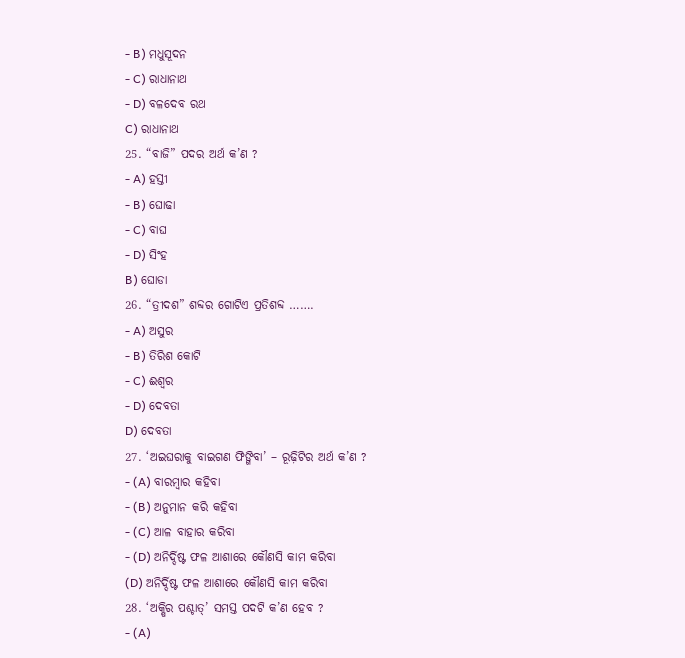- B) ମଧୁସୂଦନ
- C) ରାଧାନାଥ
- D) ବଳଦେବ ରଥ
C) ରାଧାନାଥ
25. “ବାଜି” ପଦର ଅର୍ଥ କ’ଣ ?
- A) ହସ୍ତୀ
- B) ଘୋଢା
- C) ବାଘ
- D) ସିଂହ
B) ଘୋଡା
26. “ତ୍ରୀଦଶ” ଶବ୍ଦର ଗୋଟିଏ ପ୍ରତିଶବ୍ଦ …….
- A) ଅସୁର
- B) ତିରିଶ କୋଟି
- C) ଈଶ୍ୱର
- D) ଦେବତା
D) ଦେବତା
27. ‘ଅଇଘରାକୁ ବାଇଗଣ ଫିଙ୍ଗିବା’ – ରୂଢ଼ିଟିର ଅର୍ଥ କ’ଣ ?
- (A) ବାରମ୍ବାର କହିବା
- (B) ଅନୁମାନ କରି କହିବା
- (C) ଆଳ ବାହାର କରିବା
- (D) ଅନିର୍ଦ୍ଦିଷ୍ଟ ଫଳ ଆଶାରେ କୌଣସି କାମ କରିବା
(D) ଅନିର୍ଦ୍ଦିଷ୍ଟ ଫଳ ଆଶାରେ କୌଣସି କାମ କରିବା
28. ‘ଅକ୍ଷିର ପଶ୍ଚାତ୍’ ସମସ୍ତ ପଦଟି କ’ଣ ହେବ ?
- (A)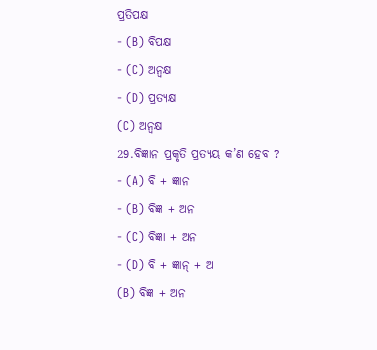ପ୍ରତିପକ୍ଷ
- (B) ବିପକ୍ଷ
- (C) ଅନ୍ୱକ୍ଷ
- (D) ପ୍ରତ୍ୟକ୍ଷ
(C) ଅନ୍ୱକ୍ଷ
29.ବିଜ୍ଞାନ ପ୍ରକୃତି ପ୍ରତ୍ୟୟ କ’ଣ ହେବ ?
- (A) ବି + ଜ୍ଞାନ
- (B) ବିଜ୍ଞ + ଅନ
- (C) ବିଜ୍ଞା + ଅନ
- (D) ବି + ଜ୍ଞାନ୍ + ଅ
(B) ବିଜ୍ଞ + ଅନ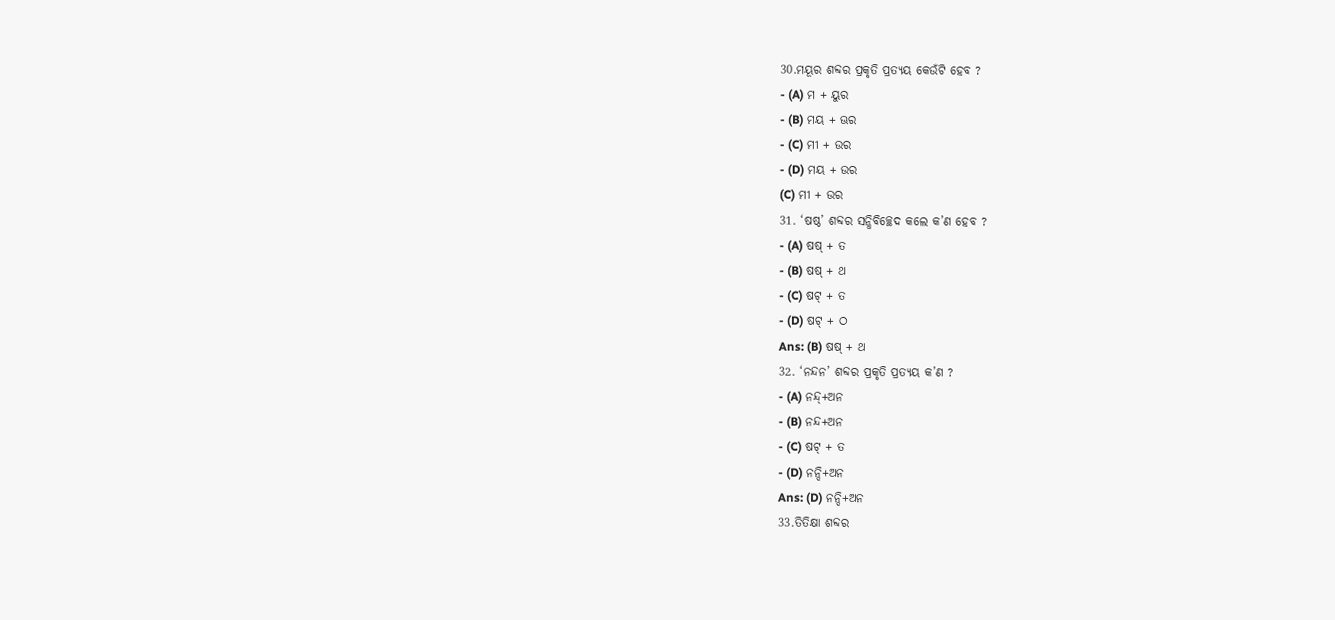30.ମୟୂର ଶବ୍ଦର ପ୍ରକୃତି ପ୍ରତ୍ୟୟ କେଉଁଟି ହେବ ?
- (A) ମ + ୟୁର
- (B) ମୟ + ଊର
- (C) ମୀ + ଉର
- (D) ମୟ + ଉର
(C) ମୀ + ଉର
31. ‘ଷଷ୍ଠ’ ଶବ୍ଦର ସନ୍ଧିବିଚ୍ଛେଦ କଲେ କ’ଣ ହେବ ?
- (A) ଷଷ୍ + ତ
- (B) ଷଷ୍ + ଥ
- (C) ଷଟ୍ + ତ
- (D) ଷଟ୍ + ଠ
Ans: (B) ଷଷ୍ + ଥ
32. ‘ନନ୍ଦନ’ ଶବ୍ଦର ପ୍ରକୃତି ପ୍ରତ୍ୟୟ କ’ଣ ?
- (A) ନନ୍ଦ୍+ଅନ
- (B) ନନ୍ଦ+ଅନ
- (C) ଷଟ୍ + ତ
- (D) ନନ୍ଦି+ଅନ
Ans: (D) ନନ୍ଦି+ଅନ
33.ତିତିକ୍ଷା ଶବ୍ଦର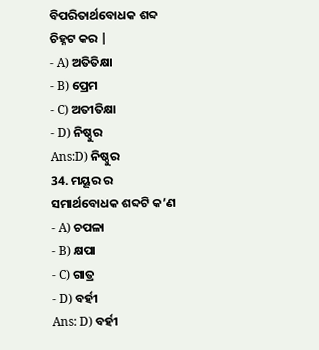ବିପରିତାର୍ଥବୋଧକ ଶବ୍ଦ ଚିହ୍ନଟ କର |
- A) ଅତିତିକ୍ଷା
- B) ପ୍ରେମ
- C) ଅତୀତିକ୍ଷା
- D) ନିଷ୍ଠୁର
Ans:D) ନିଷ୍ଠୁର
34. ମୟୂର ର ସମାର୍ଥବୋଧକ ଶବ୍ଦଟି କ’ଣ
- A) ଚପଳା
- B) କ୍ଷପା
- C) ଗାତ୍ର
- D) ବର୍ହୀ
Ans: D) ବର୍ହୀ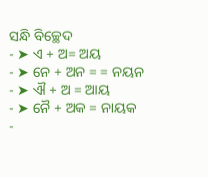ସନ୍ଧି ବିଚ୍ଛେଦ
- ➤ ଏ + ଅ= ଅୟ
- ➤ ନେ + ଅନ = = ନୟନ
- ➤ ଐ + ଅ = ଆୟ
- ➤ ନୈ + ଅକ = ନାୟକ
-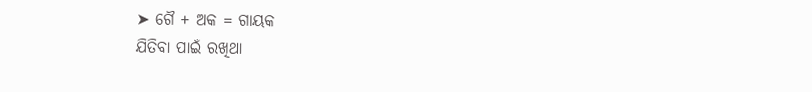➤ ଗୈ + ଅକ = ଗାୟକ
ଯିତିବା ପାଇଁ ରଖିଥା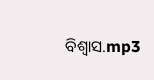ବିଶ୍ୱାସ.mp3